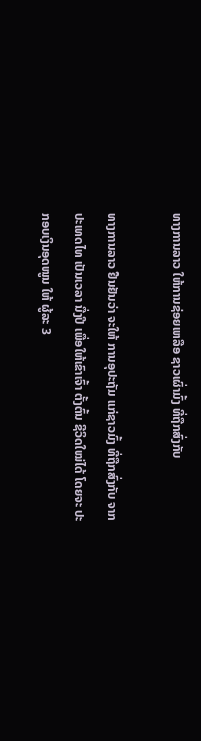ທາງການລາວ ໃຫ້ການຊ່ອຍເຫລືອ ຊາວເຜົ່າມົ້ງ ທີ່ຖືກສົ່ງກັບ

ທາງການລາວ ຢືນຢັນວ່າ ຈະໃຫ້ ການອຸປະຖັມ ແກ່ຊາວມົ້ງ ທີ່ຖືກສົ່ງກັບ ຈາກປະເທດໄທ ເປັນເວລາ ນື່ງປີ ເພື່ອໃຫ້ເຂົາເຈົ້າ ຕັ້ງຕົ້ນ ຊີວິດໃໝ່ໄດ້ ໂດຍຈະ ປະກອບເງິນອຸດໜູນ ໃຫ້ ຜູ້ລະ 3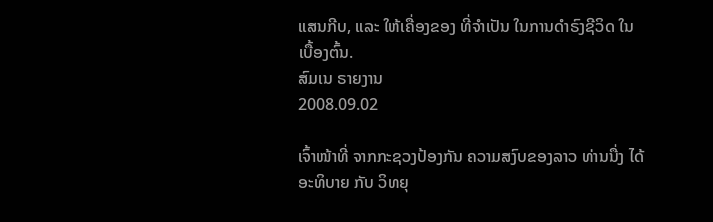ແສນກີບ, ແລະ ໃຫ້ເຄື່ອງຂອງ ທີ່ຈໍາເປັນ ໃນການດໍາຣົງຊີວິດ ໃນເບື້ອງຕົ້ນ.
ສົມເນ ຣາຍງານ
2008.09.02

ເຈົ້າໜ້າທີ່ ຈາກກະຊວງປ້ອງກັນ ຄວາມສງົບຂອງລາວ ທ່ານນື່ງ ໄດ້ອະທິບາຍ ກັບ ວິທຍຸ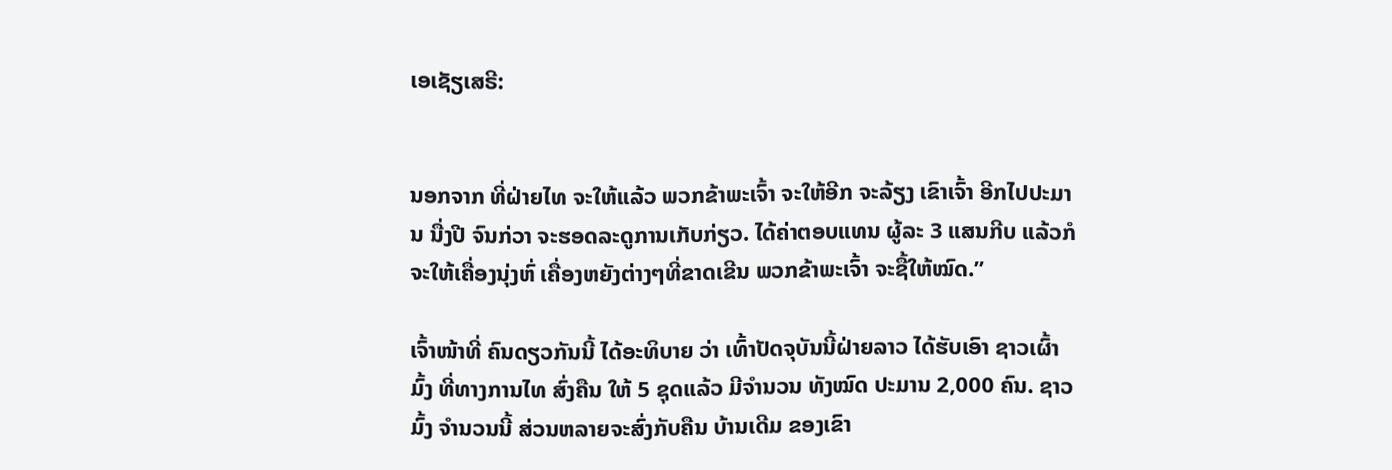ເອເຊັຽເສຣີ:


ນອກຈາກ ທີ່ຝ່າຍໄທ ຈະໃຫ້ແລ້ວ ພວກຂ້າພະເຈົ້າ ຈະໃຫ້ອີກ ຈະລ້ຽງ ເຂົາເຈົ້າ ອີກໄປປະມານ ນື່ງປີ ຈົນກ່ວາ ຈະຮອດລະດູການເກັບກ່ຽວ. ໄດ້ຄ່າຕອບແທນ ຜູ້ລະ 3 ແສນກີບ ແລ້ວກໍ ຈະໃຫ້ເຄື່ອງນຸ່ງຫົ່ ເຄື່ອງຫຍັງຕ່າງໆທີ່ຂາດເຂີນ ພວກຂ້າພະເຈົ້າ ຈະຊື້ໃຫ້ໝົດ.”

ເຈົ້າໜ້າທີ່ ຄົນດຽວກັນນີ້ ໄດ້ອະທິບາຍ ວ່າ ເທົ້າປັດຈຸບັນນີ້ຝ່າຍລາວ ໄດ້ຮັບເອົາ ຊາວເຜົ້າມົ້ງ ທີ່ທາງການໄທ ສົ່ງຄືນ ໃຫ້ 5 ຊຸດແລ້ວ ມີຈໍານວນ ທັງໝົດ ປະມານ 2,000 ຄົນ. ຊາວມົ້ງ ຈໍານວນນີ້ ສ່ວນຫລາຍຈະສົ່ງກັບຄືນ ບ້ານເດີມ ຂອງເຂົາ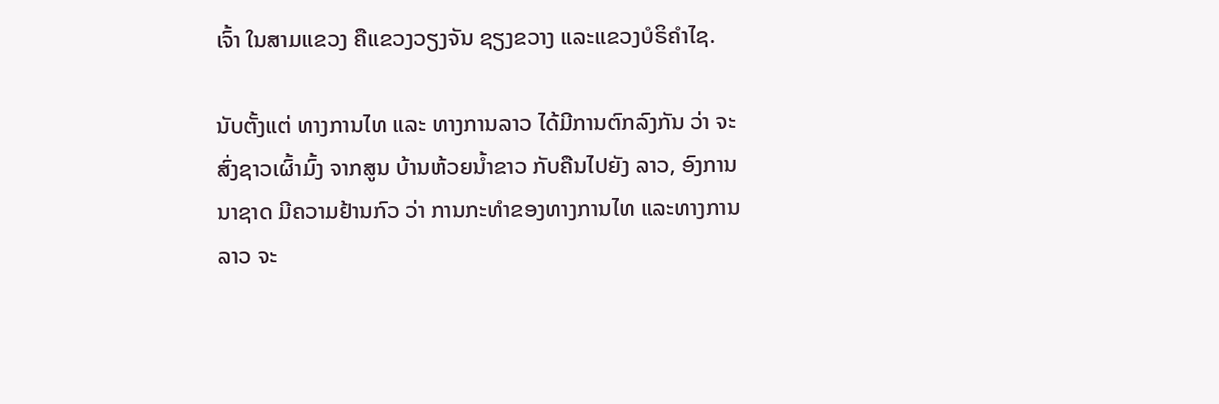ເຈົ້າ ໃນສາມແຂວງ ຄືແຂວງວຽງຈັນ ຊຽງຂວາງ ແລະແຂວງບໍຣິຄໍາໄຊ.

ນັບຕັ້ງແຕ່ ທາງການໄທ ແລະ ທາງການລາວ ໄດ້ມີການຕົກລົງກັນ ວ່າ ຈະສົ່ງຊາວເຜົ້າມົ້ງ ຈາກສູນ ບ້ານຫ້ວຍນໍ້າຂາວ ກັບຄືນໄປຍັງ ລາວ, ອົງການນາຊາດ ມີຄວາມຢ້ານກົວ ວ່າ ການກະທໍາຂອງທາງການໄທ ແລະທາງການລາວ ຈະ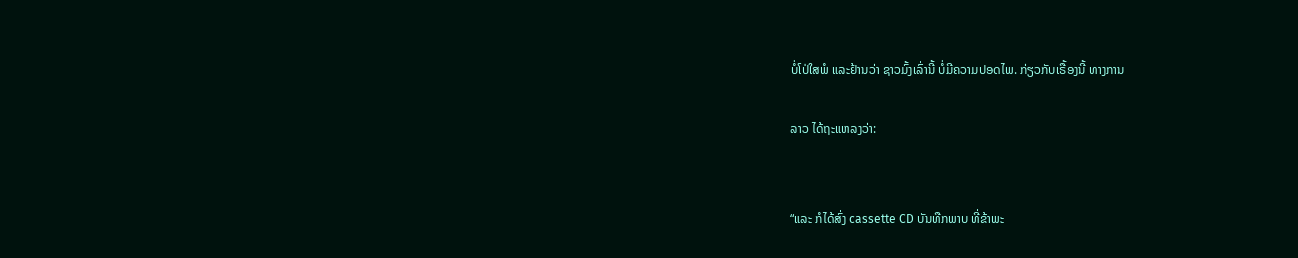ບໍ່ໂປ່ໃສພໍ ແລະຢ້ານວ່າ ຊາວມົ້ງເລົ່ານີ້ ບໍ່ມີຄວາມປອດໄພ. ກ່ຽວກັບເຣື້ອງນີ້ ທາງການ

ລາວ ໄດ້ຖະແຫລງວ່າ:


“ແລະ ກໍໄດ້ສົ່ງ cassette CD ບັນທືກພາບ ທີ່ຂ້າພະ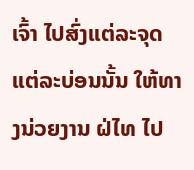ເຈົ້າ ໄປສົ່ງແຕ່ລະຈຸດ ແຕ່ລະບ່ອນນັ້ນ ໃຫ້ທາງນ່ວຍງານ ຝ່ໄທ ໄປ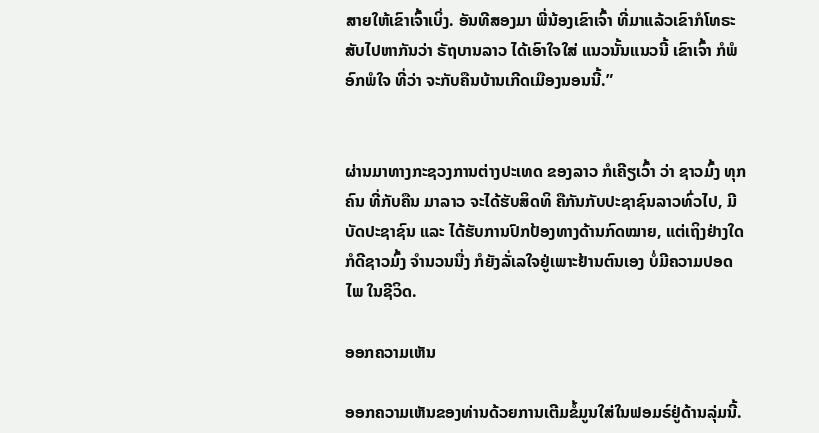ສາຍໃຫ້ເຂົາເຈົ້າເບິ່ງ. ອັນທີສອງມາ ພີ່ນ້ອງເຂົາເຈົ້າ ທີ່ມາແລ້ວເຂົາກໍໂທຣະສັບໄປຫາກັນວ່າ ຣັຖບານລາວ ໄດ້ເອົາໃຈໃສ່ ແນວນັ້ນແນວນີ້ ເຂົາເຈົ້າ ກໍພໍອົກພໍໃຈ ທີ່ວ່າ ຈະກັບຄືນບ້ານເກີດເມືອງນອນນີ້.”


ຜ່ານມາທາງກະຊວງການຕ່າງປະເທດ ຂອງລາວ ກໍເຄີຽເວົ້າ ວ່າ ຊາວມົ້ງ ທຸກຄົນ ທີ່ກັບຄືນ ມາລາວ ຈະໄດ້ຮັບສິດທິ ຄືກັນກັບປະຊາຊົນລາວທົ່ວໄປ, ມີບັດປະຊາຊົນ ແລະ ໄດ້ຮັບການປົກປ້ອງທາງດ້ານກົດໝາຍ, ແຕ່ເຖິງຢ່າງໃດ ກໍດີຊາວມົ້ງ ຈໍານວນນື່ງ ກໍຍັງລັ່ເລໃຈຢູ່ເພາະຢ້ານຕົນເອງ ບໍ່ມີຄວາມປອດໄພ ໃນຊີວິດ.

ອອກຄວາມເຫັນ

ອອກຄວາມເຫັນຂອງທ່ານດ້ວຍການເຕີມຂໍ້ມູນໃສ່ໃນຟອມຣ໌ຢູ່ດ້ານລຸ່ມນີ້.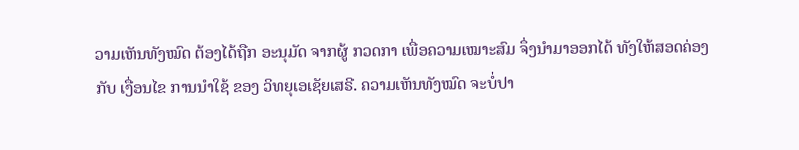ວາມເຫັນທັງໝົດ ຕ້ອງໄດ້ຖືກ ອະນຸມັດ ຈາກຜູ້ ກວດກາ ເພື່ອຄວາມເໝາະສົມ ຈຶ່ງນໍາມາອອກໄດ້ ທັງໃຫ້ສອດຄ່ອງ ກັບ ເງື່ອນໄຂ ການນຳໃຊ້ ຂອງ ວິທຍຸເອເຊັຍເສຣີ. ຄວາມເຫັນທັງໝົດ ຈະບໍ່ປາ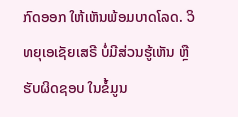ກົດອອກ ໃຫ້ເຫັນພ້ອມບາດໂລດ. ວິທຍຸເອເຊັຍເສຣີ ບໍ່ມີສ່ວນຮູ້ເຫັນ ຫຼືຮັບຜິດຊອບ ໃນຂໍ້ມູນ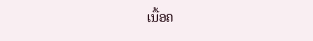ເນື້ອຄ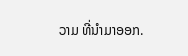ວາມ ທີ່ນໍາມາອອກ.